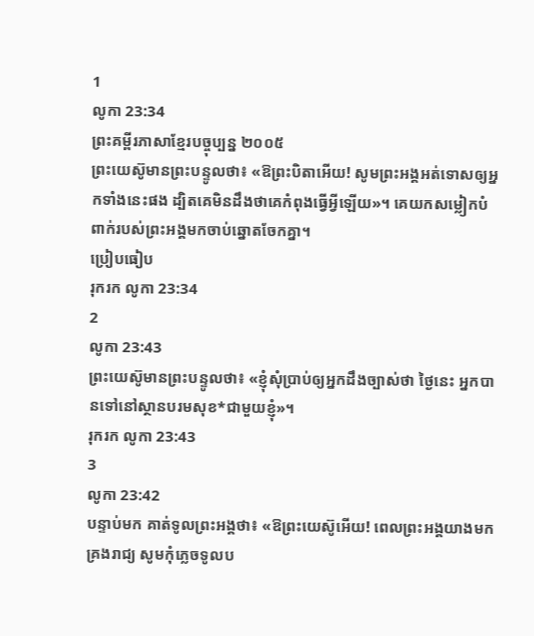1
លូកា 23:34
ព្រះគម្ពីរភាសាខ្មែរបច្ចុប្បន្ន ២០០៥
ព្រះយេស៊ូមានព្រះបន្ទូលថា៖ «ឱព្រះបិតាអើយ! សូមព្រះអង្គអត់ទោសឲ្យអ្នកទាំងនេះផង ដ្បិតគេមិនដឹងថាគេកំពុងធ្វើអ្វីឡើយ»។ គេយកសម្លៀកបំពាក់របស់ព្រះអង្គមកចាប់ឆ្នោតចែកគ្នា។
ប្រៀបធៀប
រុករក លូកា 23:34
2
លូកា 23:43
ព្រះយេស៊ូមានព្រះបន្ទូលថា៖ «ខ្ញុំសុំប្រាប់ឲ្យអ្នកដឹងច្បាស់ថា ថ្ងៃនេះ អ្នកបានទៅនៅស្ថានបរមសុខ*ជាមួយខ្ញុំ»។
រុករក លូកា 23:43
3
លូកា 23:42
បន្ទាប់មក គាត់ទូលព្រះអង្គថា៖ «ឱព្រះយេស៊ូអើយ! ពេលព្រះអង្គយាងមកគ្រងរាជ្យ សូមកុំភ្លេចទូលប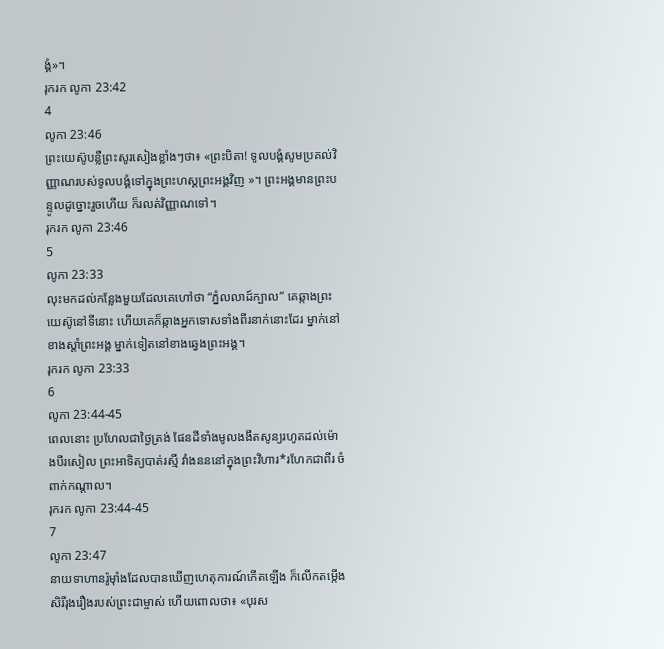ង្គំ»។
រុករក លូកា 23:42
4
លូកា 23:46
ព្រះយេស៊ូបន្លឺព្រះសូរសៀងខ្លាំងៗថា៖ «ព្រះបិតា! ទូលបង្គំសូមប្រគល់វិញ្ញាណរបស់ទូលបង្គំទៅក្នុងព្រះហស្ដព្រះអង្គវិញ »។ ព្រះអង្គមានព្រះបន្ទូលដូច្នោះរួចហើយ ក៏រលត់វិញ្ញាណទៅ។
រុករក លូកា 23:46
5
លូកា 23:33
លុះមកដល់កន្លែងមួយដែលគេហៅថា “ភ្នំលលាដ៍ក្បាល” គេឆ្កាងព្រះយេស៊ូនៅទីនោះ ហើយគេក៏ឆ្កាងអ្នកទោសទាំងពីរនាក់នោះដែរ ម្នាក់នៅខាងស្ដាំព្រះអង្គ ម្នាក់ទៀតនៅខាងឆ្វេងព្រះអង្គ។
រុករក លូកា 23:33
6
លូកា 23:44-45
ពេលនោះ ប្រហែលជាថ្ងៃត្រង់ ផែនដីទាំងមូលងងឹតសូន្យរហូតដល់ម៉ោងបីរសៀល ព្រះអាទិត្យបាត់រស្មី វាំងនននៅក្នុងព្រះវិហារ*រហែកជាពីរ ចំពាក់កណ្ដាល។
រុករក លូកា 23:44-45
7
លូកា 23:47
នាយទាហានរ៉ូម៉ាំងដែលបានឃើញហេតុការណ៍កើតឡើង ក៏លើកតម្កើងសិរីរុងរឿងរបស់ព្រះជាម្ចាស់ ហើយពោលថា៖ «បុរស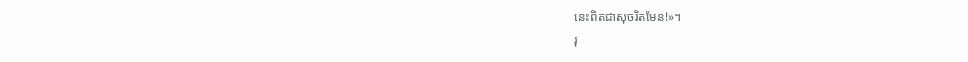នេះពិតជាសុចរិតមែន!»។
រុ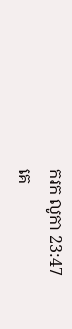ករក លូកា 23:47
គេ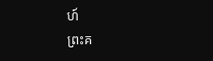ហ៍
ព្រះគ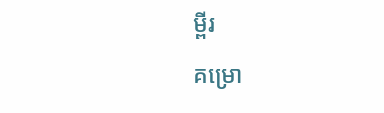ម្ពីរ
គម្រោ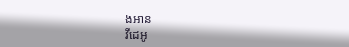ងអាន
វីដេអូ